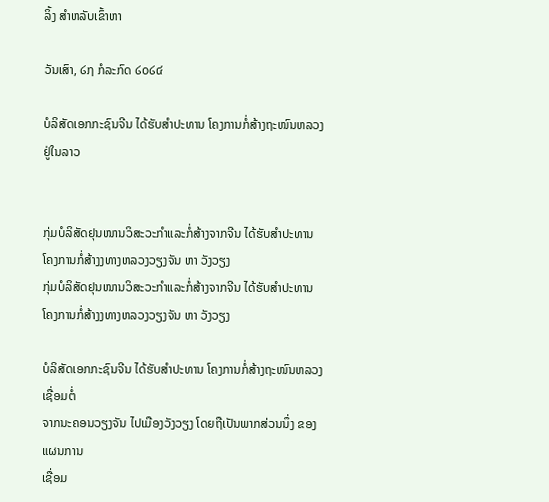ລິ້ງ ສຳຫລັບເຂົ້າຫາ

ວັນເສົາ, ໒໗ ກໍລະກົດ ໒໐໒໔

ບໍລິສັດເອກກະຊົນຈີນ ໄດ້ຮັບສຳປະທານ ໂຄງການກໍ່ສ້າງຖະໜົນຫລວງ ຢູ່ໃນລາວ


ກຸ່ມບໍລິສັດຢຸນໜານວິສະວະກຳແລະກໍ່ສ້າງຈາກຈີນ ໄດ້ຮັບສຳປະທານ ໂຄງການກໍ່ສ້າງງທາງຫລວງວຽງຈັນ ຫາ ວັງວຽງ
ກຸ່ມບໍລິສັດຢຸນໜານວິສະວະກຳແລະກໍ່ສ້າງຈາກຈີນ ໄດ້ຮັບສຳປະທານ ໂຄງການກໍ່ສ້າງງທາງຫລວງວຽງຈັນ ຫາ ວັງວຽງ

ບໍລິສັດເອກກະຊົນຈີນ ໄດ້ຮັບສຳປະທານ ໂຄງການກໍ່ສ້າງຖະໜົນຫລວງເຊື່ອມຕໍ່
ຈາກນະຄອນວຽງຈັນ ໄປເມືອງວັງວຽງ ໂດຍຖືເປັນພາກສ່ວນນຶ່ງ ຂອງແຜນການ
ເຊື່ອມ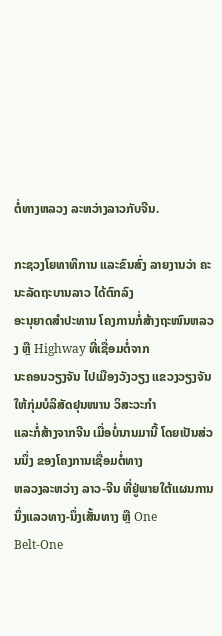ຕໍ່ທາງຫລວງ ລະຫວ່າງລາວກັບຈີນ.

ກະຊວງໂຍທາທິການ ແລະຂົນສົ່ງ ລາຍງານວ່າ ຄະນະລັດຖະບານລາວ ໄດ້ຕົກລົງ
ອະນຸຍາດສຳປະທານ ໂຄງການກໍ່ສ້າງຖະໜົນຫລວງ ຫຼື Highway ທີ່ເຊື່ອມຕໍ່ຈາກ
ນະຄອນວຽງຈັນ ໄປເມືອງວັງວຽງ ແຂວງວຽງຈັນ ໃຫ້ກຸ່ມບໍລິສັດຢຸນໜານ ວິສະວະກຳ
ແລະກໍ່ສ້າງຈາກຈີນ ເມື່ອບໍ່ນານມານີ້ ໂດຍເປັນສ່ວນນຶ່ງ ຂອງໂຄງການເຊື່ອມຕໍ່ທາງ
ຫລວງລະຫວ່າງ ລາວ-ຈີນ ທີ່ຢູ່ພາຍໃຕ້ແຜນການນຶ່ງແລວທາງ-ນຶ່ງເສັ້ນທາງ ຫຼື One
Belt-One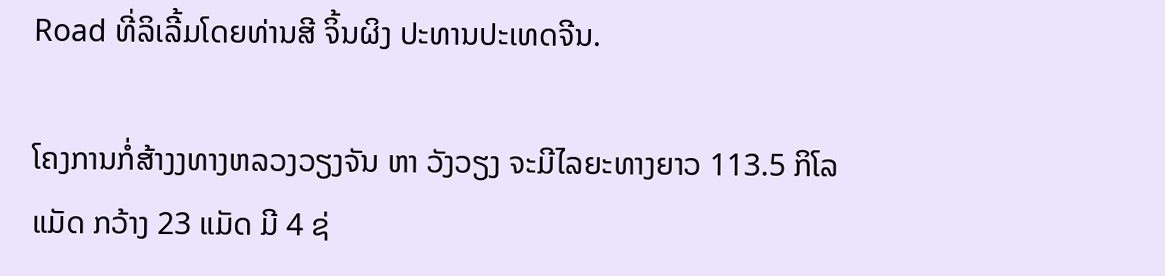Road ທີ່ລິເລີ້ມໂດຍທ່ານສີ ຈິ້ນຜິງ ປະທານປະເທດຈີນ.

ໂຄງການກໍ່ສ້າງງທາງຫລວງວຽງຈັນ ຫາ ວັງວຽງ ຈະມີໄລຍະທາງຍາວ 113.5 ກິໂລ
ແມັດ ກວ້າງ 23 ແມັດ ມີ 4 ຊ່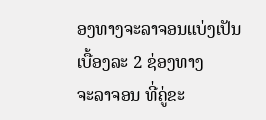ອງທາງຈະລາຈອນແບ່ງເປັນເບື້ອງລະ 2 ຊ່ອງທາງ
ຈະລາຈອນ ທີ່ຄູ່ຂະ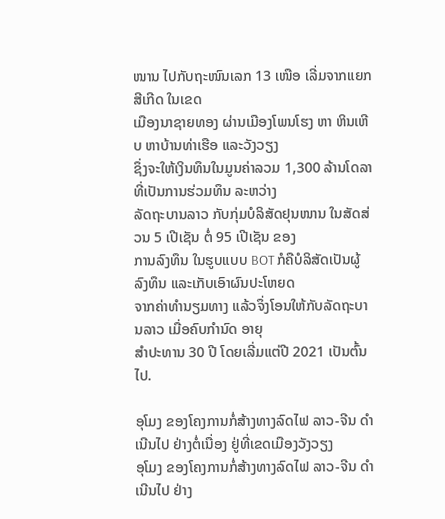ໜານ ໄປກັບຖະໜົນເລກ 13 ເໜືອ ເລີ່ມຈາກແຍກສີເກີດ ໃນເຂດ
ເມືອງນາຊາຍທອງ ຜ່ານເມືອງໂພນໂຮງ ຫາ ຫິນເຫີບ ຫາບ້ານທ່າເຮືອ ແລະວັງວຽງ
ຊຶ່ງຈະໃຫ້ເງິນທຶນໃນມູນຄ່າລວມ 1,300 ລ້ານໂດລາ ທີ່ເປັນການຮ່ວມທຶນ ລະຫວ່າງ
ລັດຖະບານລາວ ກັບກຸ່ມບໍລິສັດຢຸນໜານ ໃນສັດສ່ວນ 5 ເປີເຊັນ ຕໍ່ 95 ເປີເຊັນ ຂອງ
ການລົງທຶນ ໃນຮູບແບບ BOT ກໍຄືບໍລິສັດເປັນຜູ້ລົງທຶນ ແລະເກັບເອົາຜົນປະໂຫຍດ
ຈາກຄ່າທຳນຽມທາງ ແລ້ວຈຶ່ງໂອນໃຫ້ກັບລັດຖະບານລາວ ເມື່ອຄົບກຳນົດ ອາຍຸ
ສຳປະທານ 30 ປີ ໂດຍເລີ່ມແຕ່ປີ 2021 ເປັນຕົ້ນໄປ.

ອຸໂມງ ຂອງໂຄງການກໍ່ສ້າງທາງລົດໄຟ ລາວ-ຈີນ ດຳເນີນໄປ ຢ່າງຕໍ່ເນື່ອງ ຢູ່ທີ່ເຂດເມືອງວັງວຽງ
ອຸໂມງ ຂອງໂຄງການກໍ່ສ້າງທາງລົດໄຟ ລາວ-ຈີນ ດຳເນີນໄປ ຢ່າງ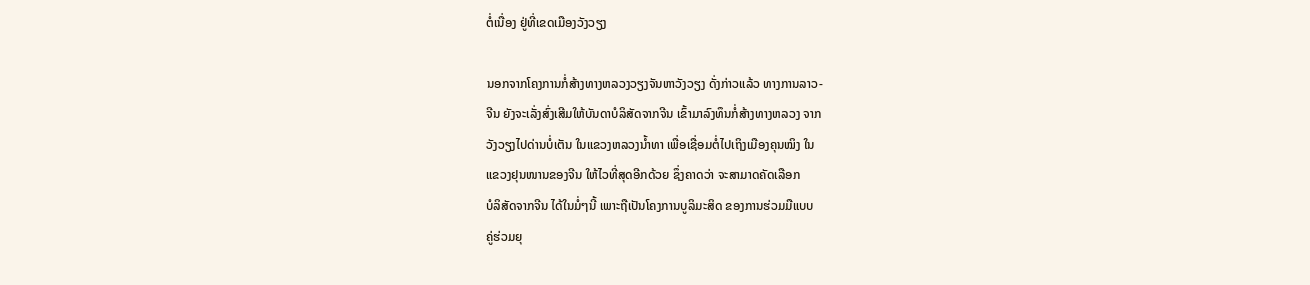ຕໍ່ເນື່ອງ ຢູ່ທີ່ເຂດເມືອງວັງວຽງ

ນອກຈາກໂຄງການກໍ່ສ້າງທາງຫລວງວຽງຈັນຫາວັງວຽງ ດັ່ງກ່າວແລ້ວ ທາງການລາວ-
ຈີນ ຍັງຈະເລັ່ງສົ່ງເສີມໃຫ້ບັນດາບໍລິສັດຈາກຈີນ ເຂົ້າມາລົງທຶນກໍ່ສ້າງທາງຫລວງ ຈາກ
ວັງວຽງໄປດ່ານບໍ່ເຕັນ ໃນແຂວງຫລວງນ້ຳທາ ເພື່ອເຊື່ອມຕໍ່ໄປເຖິງເມືອງຄຸນໝິງ ໃນ
ແຂວງຢຸນໜານຂອງຈີນ ໃຫ້ໄວທີ່ສຸດອີກດ້ວຍ ຊຶ່ງຄາດວ່າ ຈະສາມາດຄັດເລືອກ
ບໍລິສັດຈາກຈີນ ໄດ້ໃນມໍ່ໆນີ້ ເພາະຖືເປັນໂຄງການບູລິມະສິດ ຂອງການຮ່ວມມືແບບ
ຄູ່ຮ່ວມຍຸ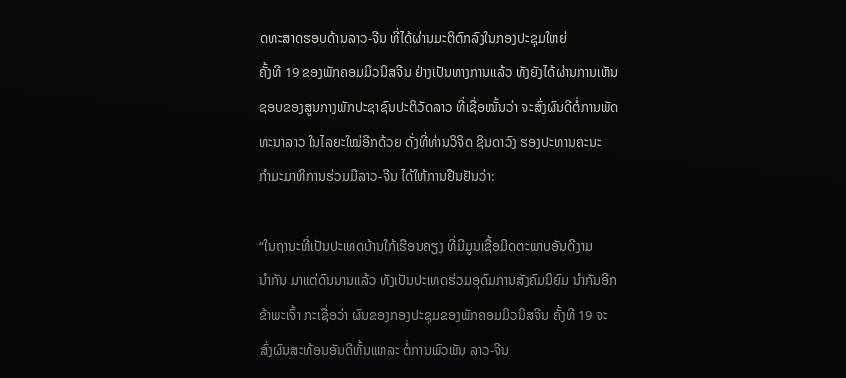ດທະສາດຮອບດ້ານລາວ-ຈີນ ທີ່ໄດ້ຜ່ານມະຕິຕົກລົງໃນກອງປະຊຸມໃຫຍ່
ຄັ້ງທີ 19 ຂອງພັກຄອມມິວນິສຈີນ ຢ່າງເປັນທາງການແລ້ວ ທັງຍັງໄດ້ຜ່ານການເຫັນ
ຊອບຂອງສູນກາງພັກປະຊາຊົນປະຕິວັດລາວ ທີ່ເຊື່ອໝັ້ນວ່າ ຈະສົ່ງຜົນດີຕໍ່ການພັດ
ທະນາລາວ ໃນໄລຍະໃໝ່ອີກດ້ວຍ ດັ່ງທີ່ທ່ານວິຈິດ ຊິນດາວົງ ຮອງປະທານຄະນະ
ກຳມະມາທິການຮ່ວມມືລາວ-ຈີນ ໄດ້ໃຫ້ການຢືນຢັນວ່າ:

“ໃນຖານະທີ່ເປັນປະເທດບ້ານໃກ້ເຮືອນຄຽງ ທີ່ມີມູນເຊື້ອມິດຕະພາບອັນດີງາມ
ນຳກັນ ມາແຕ່ດົນນານແລ້ວ ທັງເປັນປະເທດຮ່ວມອຸດົມການສັງຄົມນິຍົມ ນຳກັນອີກ
ຂ້າພະເຈົ້າ ກະເຊື່ອວ່າ ຜົນຂອງກອງປະຊຸມຂອງພັກຄອມມິວນິສຈີນ ຄັ້ງທີ 19 ຈະ
ສົ່ງຜົນສະທ້ອນອັນດີຫັ້ນແຫລະ ຕໍ່ການພົວພັນ ລາວ-ຈີນ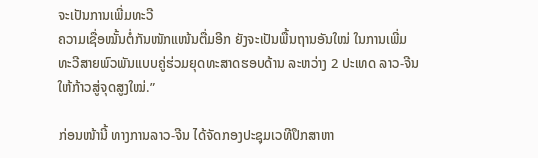ຈະເປັນການເພີ່ມທະວີ
ຄວາມເຊື່ອໝັ້ນຕໍ່ກັນໜັກແໜ້ນຕື່ມອີກ ຍັງຈະເປັນພື້ນຖານອັນໃໝ່ ໃນການເພີ່ມ
ທະວີສາຍພົວພັນແບບຄູ່ຮ່ວມຍຸດທະສາດຮອບດ້ານ ລະຫວ່າງ 2 ປະເທດ ລາວ-ຈີນ
ໃຫ້ກ້າວສູ່ຈຸດສູງໃໝ່.”

ກ່ອນໜ້ານີ້ ທາງການລາວ-ຈີນ ໄດ້ຈັດກອງປະຊຸມເວທີປຶກສາຫາ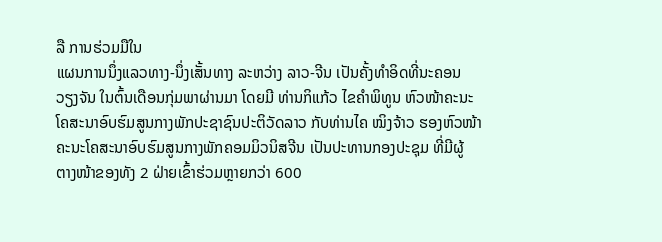ລື ການຮ່ວມມືໃນ
ແຜນການນຶ່ງແລວທາງ-ນຶ່ງເສັ້ນທາງ ລະຫວ່າງ ລາວ-ຈີນ ເປັນຄັ້ງທຳອິດທີ່ນະຄອນ
ວຽງຈັນ ໃນຕົ້ນເດືອນກຸ່ມພາຜ່ານມາ ໂດຍມີ ທ່ານກິແກ້ວ ໄຂຄຳພິທູນ ຫົວໜ້າຄະນະ
ໂຄສະນາອົບຮົມສູນກາງພັກປະຊາຊົນປະຕິວັດລາວ ກັບທ່ານໄຄ ໝິງຈ້າວ ຮອງຫົວໜ້າ
ຄະນະໂຄສະນາອົບຮົມສູນກາງພັກຄອມມິວນິສຈີນ ເປັນປະທານກອງປະຊຸມ ທີ່ມີຜູ້
ຕາງໜ້າຂອງທັງ 2 ຝ່າຍເຂົ້າຮ່ວມຫຼາຍກວ່າ 600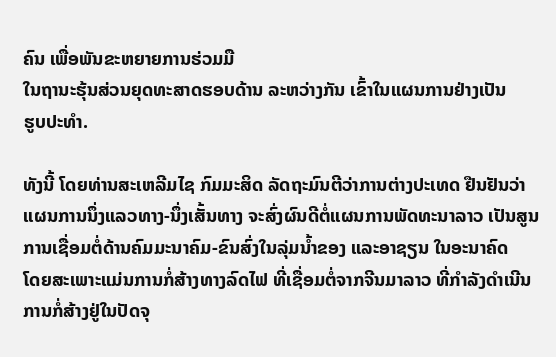ຄົນ ເພື່ອພັນຂະຫຍາຍການຮ່ວມມື
ໃນຖານະຮຸ້ນສ່ວນຍຸດທະສາດຮອບດ້ານ ລະຫວ່າງກັນ ເຂົ້າໃນແຜນການຢ່າງເປັນ
ຮູບປະທຳ.

ທັງນີ້ ໂດຍທ່ານສະເຫລີມໄຊ ກົມມະສິດ ລັດຖະມົນຕີວ່າການຕ່າງປະເທດ ຢືນຢັນວ່າ
ແຜນການນຶ່ງແລວທາງ-ນຶ່ງເສັ້ນທາງ ຈະສົ່ງຜົນດີຕໍ່ແຜນການພັດທະນາລາວ ເປັນສູນ
ການເຊື່ອມຕໍ່ດ້ານຄົມມະນາຄົມ-ຂົນສົ່ງໃນລຸ່ມນ້ຳຂອງ ແລະອາຊຽນ ໃນອະນາຄົດ
ໂດຍສະເພາະແມ່ນການກໍ່ສ້າງທາງລົດໄຟ ທີ່ເຊື່ອມຕໍ່ຈາກຈີນມາລາວ ທີ່ກຳລັງດຳເນີນ
ການກໍ່ສ້າງຢູ່ໃນປັດຈຸ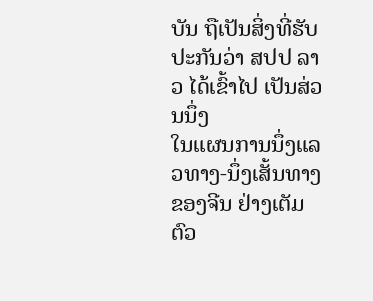ບັນ ຖືເປັນສິ່ງທີ່ຮັບປະກັນວ່າ ສປປ ລາວ ໄດ້ເຂົ້າໄປ ເປັນສ່ວນນຶ່ງ
ໃນແຜນການນຶ່ງແລວທາງ-ນຶ່ງເສັ້ນທາງຂອງຈີນ ຢ່າງເຕັມຕົວ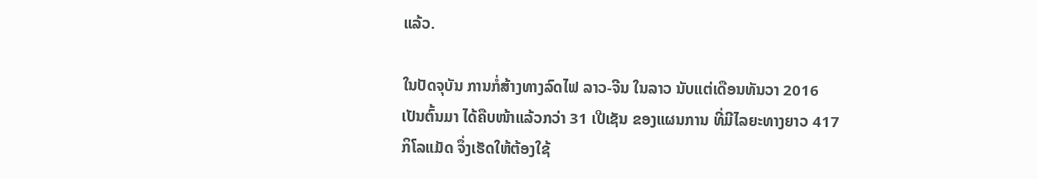ແລ້ວ.

ໃນປັດຈຸບັນ ການກໍ່ສ້າງທາງລົດໄຟ ລາວ-ຈີນ ໃນລາວ ນັບແຕ່ເດືອນທັນວາ 2016
ເປັນຕົ້ນມາ ໄດ້ຄືບໜ້າແລ້ວກວ່າ 31 ເປີເຊັນ ຂອງແຜນການ ທີ່ມີໄລຍະທາງຍາວ 417
ກິໂລແມັດ ຈຶ່ງເຮັດໃຫ້ຕ້ອງໃຊ້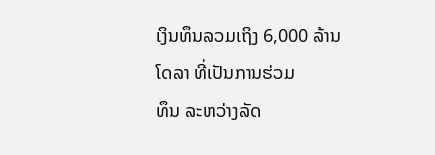ເງິນທຶນລວມເຖິງ 6,000 ລ້ານໂດລາ ທີ່ເປັນການຮ່ວມ
ທຶນ ລະຫວ່າງລັດ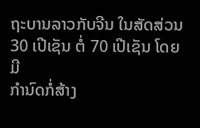ຖະບານລາວກັບຈີນ ໃນສັດສ່ວນ 30 ເປີເຊັນ ຕໍ່ 70 ເປີເຊັນ ໂດຍມີ
ກຳນົດກໍ່ສ້າງ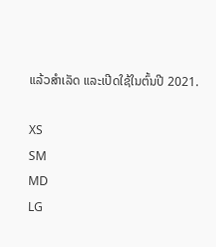ແລ້ວສຳເລັດ ແລະເປີດໃຊ້ໃນຕົ້ນປີ 2021.

XS
SM
MD
LG